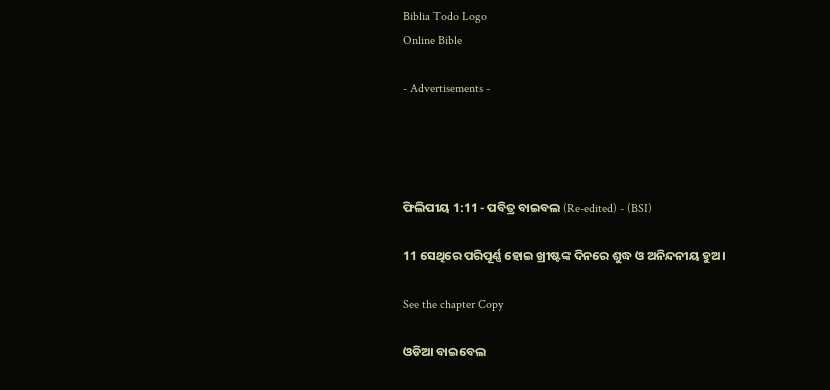Biblia Todo Logo
Online Bible

- Advertisements -




ଫିଲିପୀୟ 1:11 - ପବିତ୍ର ବାଇବଲ (Re-edited) - (BSI)

11 ସେଥିରେ ପରିପୂର୍ଣ୍ଣ ହୋଇ ଖ୍ରୀଷ୍ଟଙ୍କ ଦିନରେ ଶୁଦ୍ଧ ଓ ଅନିନ୍ଦନୀୟ ହୁଅ।

See the chapter Copy

ଓଡିଆ ବାଇବେଲ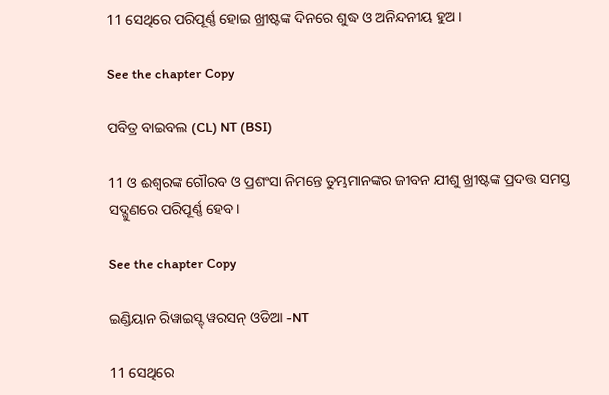11 ସେଥିରେ ପରିପୂର୍ଣ୍ଣ ହୋଇ ଖ୍ରୀଷ୍ଟଙ୍କ ଦିନରେ ଶୁଦ୍ଧ ଓ ଅନିନ୍ଦନୀୟ ହୁଅ ।

See the chapter Copy

ପବିତ୍ର ବାଇବଲ (CL) NT (BSI)

11 ଓ ଈଶ୍ୱରଙ୍କ ଗୌରବ ଓ ପ୍ରଶଂସା ନିମନ୍ତେ ତୁମ୍ଭମାନଙ୍କର ଜୀବନ ଯୀଶୁ ଖ୍ରୀଷ୍ଟଙ୍କ ପ୍ରଦତ୍ତ ସମସ୍ତ ସଦ୍ଗୁଣରେ ପରିପୂର୍ଣ୍ଣ ହେବ।

See the chapter Copy

ଇଣ୍ଡିୟାନ ରିୱାଇସ୍ଡ୍ ୱରସନ୍ ଓଡିଆ -NT

11 ସେଥିରେ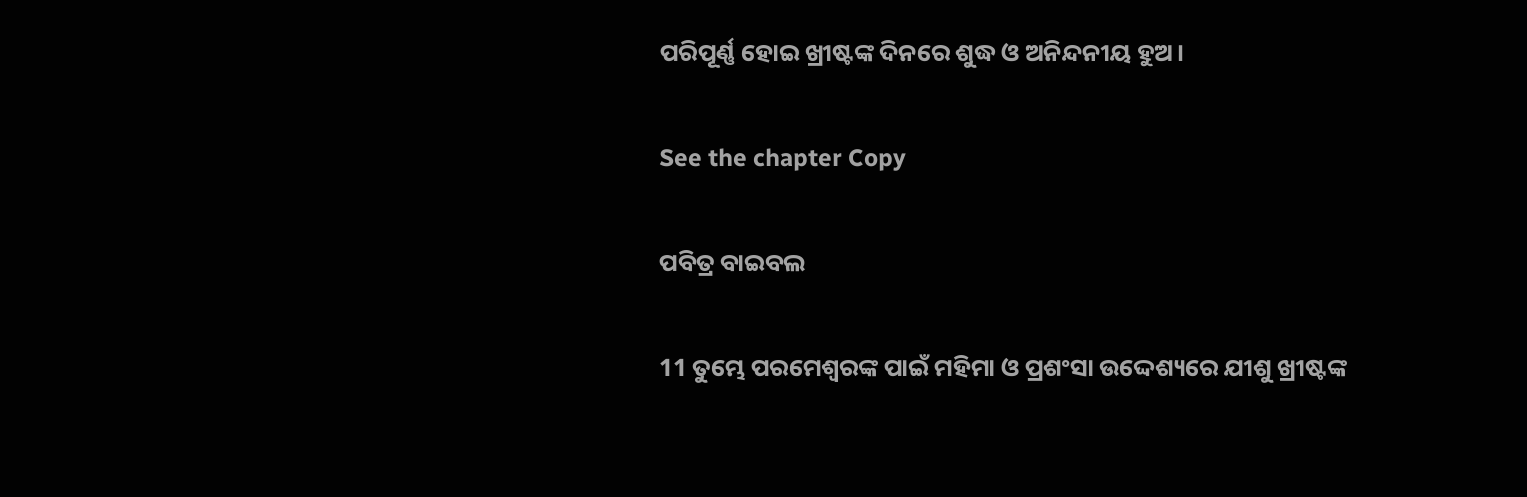ପରିପୂର୍ଣ୍ଣ ହୋଇ ଖ୍ରୀଷ୍ଟଙ୍କ ଦିନରେ ଶୁଦ୍ଧ ଓ ଅନିନ୍ଦନୀୟ ହୁଅ।

See the chapter Copy

ପବିତ୍ର ବାଇବଲ

11 ତୁମ୍ଭେ ପରମେଶ୍ୱରଙ୍କ ପାଇଁ ମହିମା ଓ ପ୍ରଶଂସା ଉଦ୍ଦେଶ୍ୟରେ ଯୀଶୁ ଖ୍ରୀଷ୍ଟଙ୍କ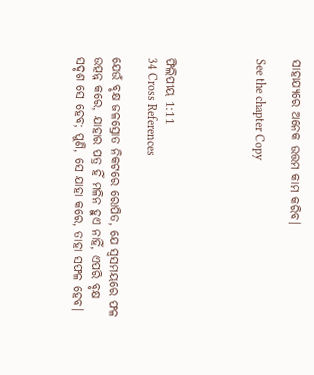ସାହାଯ୍ୟରେ ଅନେକ ଉତ୍ତମ କାମ କରିବ।

See the chapter Copy




ଫିଲିପୀୟ 1:11
34 Cross References

ଯେଉଁ ବୃକ୍ଷ ଜଳସ୍ରୋତ ନିକଟରେ ରୋପିତ, ଯେ ସ୍ଵସମୟରେ ଫଳ ଉତ୍ପନ୍ନ କରେ, ଯାହାର ପତ୍ର ହିଁ ମଳିନ ହୁଏ ନାହିଁ, ଏପରି ବୃକ୍ଷ ସଦୃଶ ସେ ହେବ; ପୁଣି, ସେ ଯାହା କରେ, ତାହା ସଫଳ ହେବ।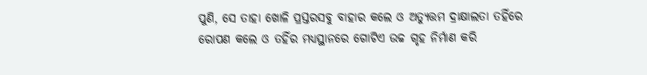ପୁଣି, ସେ ତାହା ଖୋଳି ପ୍ରସ୍ତରସବୁ ବାହାର କଲେ ଓ ଅତ୍ୟୁତ୍ତମ ଦ୍ରାକ୍ଷାଲତା ତହିଁରେ ରୋପଣ କଲେ ଓ ତହିଁର ମଧ୍ୟସ୍ଥାନରେ ଗୋଟିଏ ଉଚ୍ଚ ଗୃହ ନିର୍ମାଣ କରି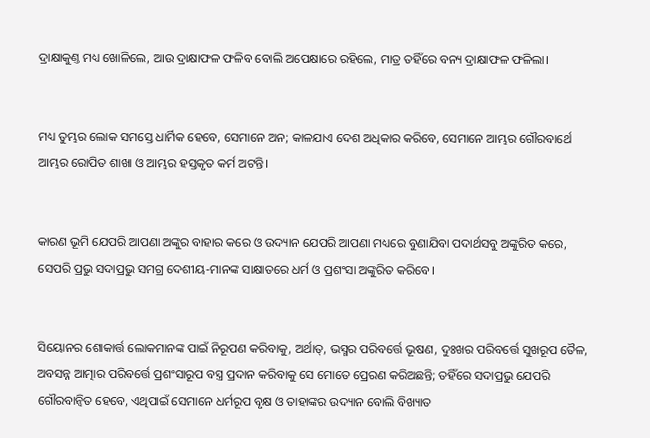ଦ୍ରାକ୍ଷାକୁଣ୍ତ ମଧ୍ୟ ଖୋଳିଲେ, ଆଉ ଦ୍ରାକ୍ଷାଫଳ ଫଳିବ ବୋଲି ଅପେକ୍ଷାରେ ରହିଲେ, ମାତ୍ର ତହିଁରେ ବନ୍ୟ ଦ୍ରାକ୍ଷାଫଳ ଫଳିଲା।


ମଧ୍ୟ ତୁମ୍ଭର ଲୋକ ସମସ୍ତେ ଧାର୍ମିକ ହେବେ, ସେମାନେ ଅନ; କାଳଯାଏ ଦେଶ ଅଧିକାର କରିବେ, ସେମାନେ ଆମ୍ଭର ଗୌରବାର୍ଥେ ଆମ୍ଭର ରୋପିତ ଶାଖା ଓ ଆମ୍ଭର ହସ୍ତକୃତ କର୍ମ ଅଟନ୍ତି।


କାରଣ ଭୂମି ଯେପରି ଆପଣା ଅଙ୍କୁର ବାହାର କରେ ଓ ଉଦ୍ୟାନ ଯେପରି ଆପଣା ମଧ୍ୟରେ ବୁଣାଯିବା ପଦାର୍ଥସବୁ ଅଙ୍କୁରିତ କରେ, ସେପରି ପ୍ରଭୁ ସଦାପ୍ରଭୁ ସମଗ୍ର ଦେଶୀୟ-ମାନଙ୍କ ସାକ୍ଷାତରେ ଧର୍ମ ଓ ପ୍ରଶଂସା ଅଙ୍କୁରିତ କରିବେ।


ସିୟୋନର ଶୋକାର୍ତ୍ତ ଲୋକମାନଙ୍କ ପାଇଁ ନିରୂପଣ କରିବାକୁ, ଅର୍ଥାତ୍, ଭସ୍ମର ପରିବର୍ତ୍ତେ ଭୂଷଣ, ଦୁଃଖର ପରିବର୍ତ୍ତେ ସୁଖରୂପ ତୈଳ, ଅବସନ୍ନ ଆତ୍ମାର ପରିବର୍ତ୍ତେ ପ୍ରଶଂସାରୂପ ବସ୍ତ୍ର ପ୍ରଦାନ କରିବାକୁ ସେ ମୋତେ ପ୍ରେରଣ କରିଅଛନ୍ତି; ତହିଁରେ ସଦାପ୍ରଭୁ ଯେପରି ଗୌରବାନ୍ଵିତ ହେବେ, ଏଥିପାଇଁ ସେମାନେ ଧର୍ମରୂପ ବୃକ୍ଷ ଓ ତାହାଙ୍କର ଉଦ୍ୟାନ ବୋଲି ବିଖ୍ୟାତ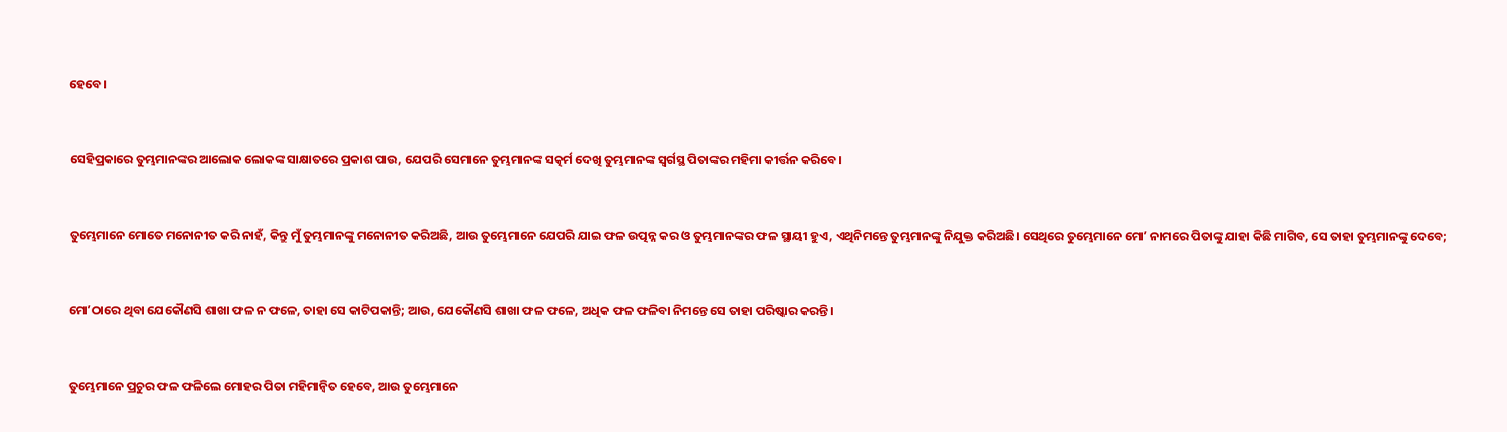ହେବେ।


ସେହିପ୍ରକାରେ ତୁମ୍ଭମାନଙ୍କର ଆଲୋକ ଲୋକଙ୍କ ସାକ୍ଷାତରେ ପ୍ରକାଶ ପାଉ, ଯେପରି ସେମାନେ ତୁମ୍ଭମାନଙ୍କ ସତ୍କର୍ମ ଦେଖି ତୁମ୍ଭମାନଙ୍କ ସ୍ଵର୍ଗସ୍ଥ ପିତାଙ୍କର ମହିମା କୀର୍ତ୍ତନ କରିବେ।


ତୁମ୍ଭେମାନେ ମୋତେ ମନୋନୀତ କରି ନାହଁ, କିନ୍ତୁ ମୁଁ ତୁମ୍ଭମାନଙ୍କୁ ମନୋନୀତ କରିଅଛି, ଆଉ ତୁମ୍ଭେମାନେ ଯେପରି ଯାଇ ଫଳ ଉତ୍ପନ୍ନ କର ଓ ତୁମ୍ଭମାନଙ୍କର ଫଳ ସ୍ଥାୟୀ ହୁଏ, ଏଥିନିମନ୍ତେ ତୁମ୍ଭମାନଙ୍କୁ ନିଯୁକ୍ତ କରିଅଛି। ସେଥିରେ ତୁମ୍ଭେମାନେ ମୋʼ ନାମରେ ପିତାଙ୍କୁ ଯାହା କିଛି ମାଗିବ, ସେ ତାହା ତୁମ୍ଭମାନଙ୍କୁ ଦେବେ;


ମୋʼଠାରେ ଥିବା ଯେକୌଣସି ଶାଖା ଫଳ ନ ଫଳେ, ତାହା ସେ କାଟିପକାନ୍ତି; ଆଉ, ଯେକୌଣସି ଶାଖା ଫଳ ଫଳେ, ଅଧିକ ଫଳ ଫଳିବା ନିମନ୍ତେ ସେ ତାହା ପରିଷ୍କାର କରନ୍ତି।


ତୁମ୍ଭେମାନେ ପ୍ରଚୁର ଫଳ ଫଳିଲେ ମୋହର ପିତା ମହିମାନ୍ଵିତ ହେବେ, ଆଉ ତୁମ୍ଭେମାନେ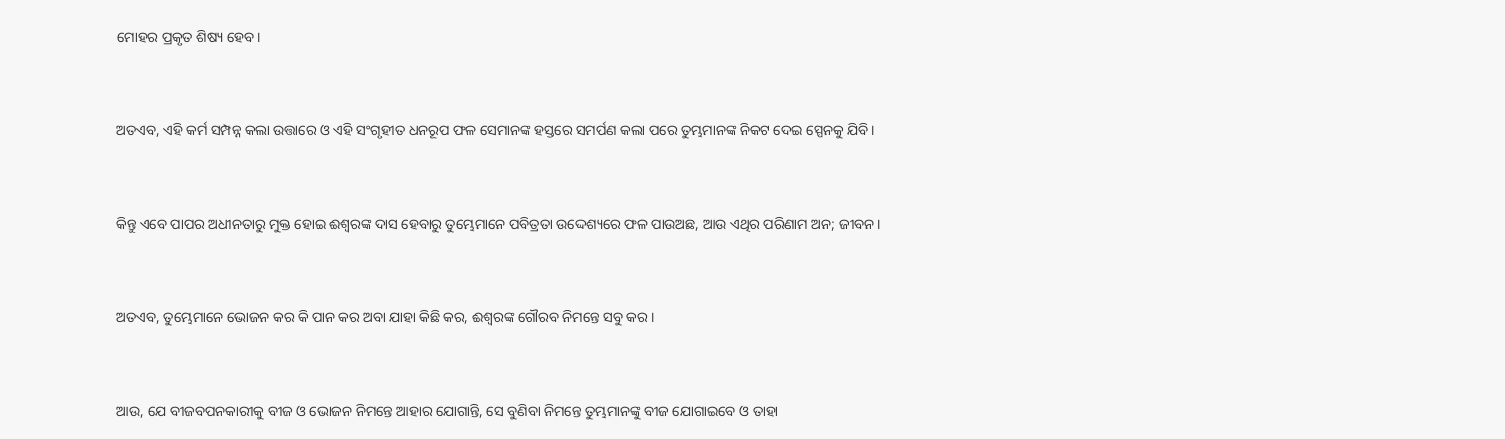ମୋହର ପ୍ରକୃତ ଶିଷ୍ୟ ହେବ।


ଅତଏବ, ଏହି କର୍ମ ସମ୍ପନ୍ନ କଲା ଉତ୍ତାରେ ଓ ଏହି ସଂଗୃହୀତ ଧନରୂପ ଫଳ ସେମାନଙ୍କ ହସ୍ତରେ ସମର୍ପଣ କଲା ପରେ ତୁମ୍ଭମାନଙ୍କ ନିକଟ ଦେଇ ସ୍ପେନକୁ ଯିବି।


କିନ୍ତୁ ଏବେ ପାପର ଅଧୀନତାରୁ ମୁକ୍ତ ହୋଇ ଈଶ୍ଵରଙ୍କ ଦାସ ହେବାରୁ ତୁମ୍ଭେମାନେ ପବିତ୍ରତା ଉଦ୍ଦେଶ୍ୟରେ ଫଳ ପାଉଅଛ, ଆଉ ଏଥିର ପରିଣାମ ଅନ; ଜୀବନ।


ଅତଏବ, ତୁମ୍ଭେମାନେ ଭୋଜନ କର କି ପାନ କର ଅବା ଯାହା କିଛି କର, ଈଶ୍ଵରଙ୍କ ଗୌରବ ନିମନ୍ତେ ସବୁ କର।


ଆଉ, ଯେ ବୀଜବପନକାରୀକୁ ବୀଜ ଓ ଭୋଜନ ନିମନ୍ତେ ଆହାର ଯୋଗାନ୍ତି, ସେ ବୁଣିବା ନିମନ୍ତେ ତୁମ୍ଭମାନଙ୍କୁ ବୀଜ ଯୋଗାଇବେ ଓ ତାହା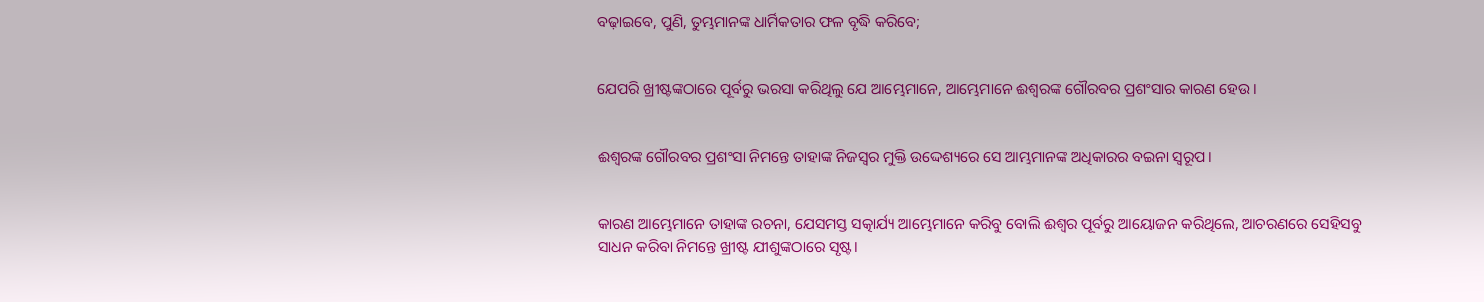ବଢ଼ାଇବେ, ପୁଣି, ତୁମ୍ଭମାନଙ୍କ ଧାର୍ମିକତାର ଫଳ ବୃଦ୍ଧି କରିବେ;


ଯେପରି ଖ୍ରୀଷ୍ଟଙ୍କଠାରେ ପୂର୍ବରୁ ଭରସା କରିଥିଲୁ ଯେ ଆମ୍ଭେମାନେ, ଆମ୍ଭେମାନେ ଈଶ୍ଵରଙ୍କ ଗୌରବର ପ୍ରଶଂସାର କାରଣ ହେଉ।


ଈଶ୍ଵରଙ୍କ ଗୌରବର ପ୍ରଶଂସା ନିମନ୍ତେ ତାହାଙ୍କ ନିଜସ୍ଵର ମୁକ୍ତି ଉଦ୍ଦେଶ୍ୟରେ ସେ ଆମ୍ଭମାନଙ୍କ ଅଧିକାରର ବଇନା ସ୍ଵରୂପ।


କାରଣ ଆମ୍ଭେମାନେ ତାହାଙ୍କ ରଚନା, ଯେସମସ୍ତ ସତ୍କାର୍ଯ୍ୟ ଆମ୍ଭେମାନେ କରିବୁ ବୋଲି ଈଶ୍ଵର ପୂର୍ବରୁ ଆୟୋଜନ କରିଥିଲେ, ଆଚରଣରେ ସେହିସବୁ ସାଧନ କରିବା ନିମନ୍ତେ ଖ୍ରୀଷ୍ଟ ଯୀଶୁଙ୍କଠାରେ ସୃଷ୍ଟ।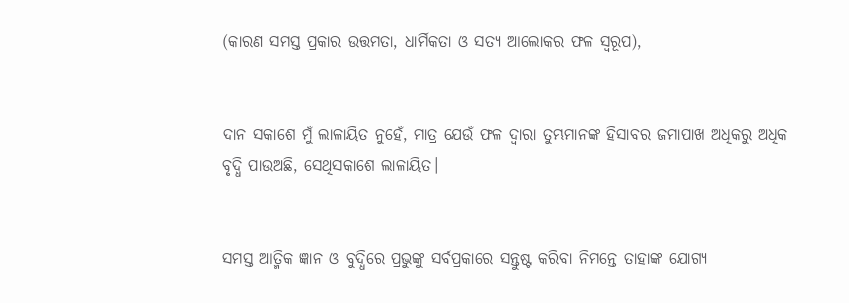(କାରଣ ସମସ୍ତ ପ୍ରକାର ଉତ୍ତମତା, ଧାର୍ମିକତା ଓ ସତ୍ୟ ଆଲୋକର ଫଳ ସ୍ଵରୂପ),


ଦାନ ସକାଶେ ମୁଁ ଲାଳାୟିତ ନୁହେଁ, ମାତ୍ର ଯେଉଁ ଫଳ ଦ୍ଵାରା ତୁମ୍ଭମାନଙ୍କ ହିସାବର ଜମାପାଖ ଅଧିକରୁ ଅଧିକ ବୃଦ୍ଧି ପାଉଅଛି, ସେଥିସକାଶେ ଲାଳାୟିତ।


ସମସ୍ତ ଆତ୍ମିକ ଜ୍ଞାନ ଓ ବୁଦ୍ଧିରେ ପ୍ରଭୁଙ୍କୁ ସର୍ବପ୍ରକାରେ ସନ୍ତୁଷ୍ଟ କରିବା ନିମନ୍ତେ ତାହାଙ୍କ ଯୋଗ୍ୟ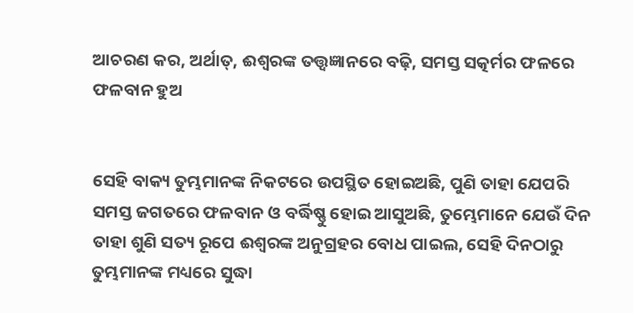ଆଚରଣ କର, ଅର୍ଥାତ୍, ଈଶ୍ଵରଙ୍କ ତତ୍ତ୍ଵଜ୍ଞାନରେ ବଢ଼ି, ସମସ୍ତ ସତ୍କର୍ମର ଫଳରେ ଫଳବାନ ହୁଅ


ସେହି ବାକ୍ୟ ତୁମ୍ଭମାନଙ୍କ ନିକଟରେ ଉପସ୍ଥିତ ହୋଇଅଛି, ପୁଣି ତାହା ଯେପରି ସମସ୍ତ ଜଗତରେ ଫଳବାନ ଓ ବର୍ଦ୍ଧିଷ୍ଣୁ ହୋଇ ଆସୁଅଛି, ତୁମ୍ଭେମାନେ ଯେଉଁ ଦିନ ତାହା ଶୁଣି ସତ୍ୟ ରୂପେ ଈଶ୍ଵରଙ୍କ ଅନୁଗ୍ରହର ବୋଧ ପାଇଲ, ସେହି ଦିନଠାରୁ ତୁମ୍ଭମାନଙ୍କ ମଧ୍ୟରେ ସୁଦ୍ଧା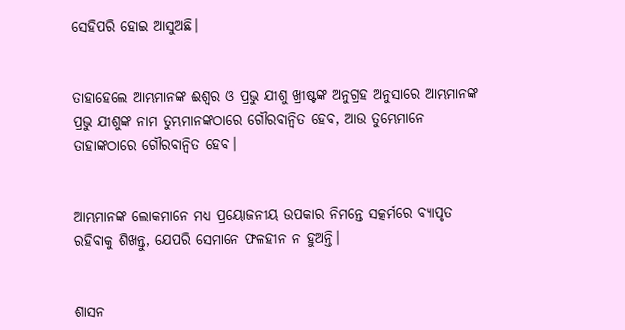ସେହିପରି ହୋଇ ଆସୁଅଛି।


ତାହାହେଲେ ଆମ୍ଭମାନଙ୍କ ଈଶ୍ଵର ଓ ପ୍ରଭୁ ଯୀଶୁ ଖ୍ରୀଷ୍ଟଙ୍କ ଅନୁଗ୍ରହ ଅନୁସାରେ ଆମ୍ଭମାନଙ୍କ ପ୍ରଭୁ ଯୀଶୁଙ୍କ ନାମ ତୁମ୍ଭମାନଙ୍କଠାରେ ଗୌରବାନ୍ଵିତ ହେବ, ଆଉ ତୁମ୍ଭେମାନେ ତାହାଙ୍କଠାରେ ଗୌରବାନ୍ଵିତ ହେବ।


ଆମ୍ଭମାନଙ୍କ ଲୋକମାନେ ମଧ୍ୟ ପ୍ରୟୋଜନୀୟ ଉପକାର ନିମନ୍ତେ ସତ୍କର୍ମରେ ବ୍ୟାପୃତ ରହିବାକୁ ଶିଖନ୍ତୁ, ଯେପରି ସେମାନେ ଫଳହୀନ ନ ହୁଅନ୍ତି।


ଶାସନ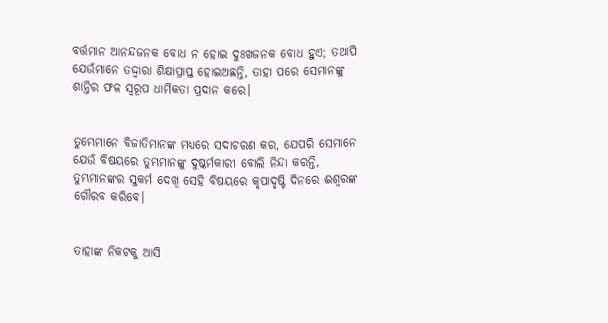ବର୍ତ୍ତମାନ ଆନନ୍ଦଜନକ ବୋଧ ନ ହୋଇ ଦୁଃଖଜନକ ବୋଧ ହୁଏ; ତଥାପି ଯେଉଁମାନେ ତଦ୍ଦ୍ଵାରା ଶିକ୍ଷାପ୍ରାପ୍ତ ହୋଇଅଛନ୍ତି, ତାହା ପରେ ସେମାନଙ୍କୁ ଶାନ୍ତିର ଫଳ ସ୍ଵରୂପ ଧାର୍ମିକତା ପ୍ରଦାନ କରେ।


ତୁମ୍ଭେମାନେ ବିଜାତିମାନଙ୍କ ମଧ୍ୟରେ ସଦାଚରଣ କର, ଯେପରି ସେମାନେ ଯେଉଁ ବିଷୟରେ ତୁମ୍ଭମାନଙ୍କୁ ଦୁଷ୍କର୍ମକାରୀ ବୋଲି ନିନ୍ଦା କରନ୍ତି, ତୁମ୍ଭମାନଙ୍କର ସୁକର୍ମ ଦେଖି ସେହି ବିଷୟରେ କୃପାଦୃଷ୍ଟି ଦିନରେ ଈଶ୍ଵରଙ୍କ ଗୌରବ କରିବେ।


ତାହାଙ୍କ ନିକଟକୁ ଆସି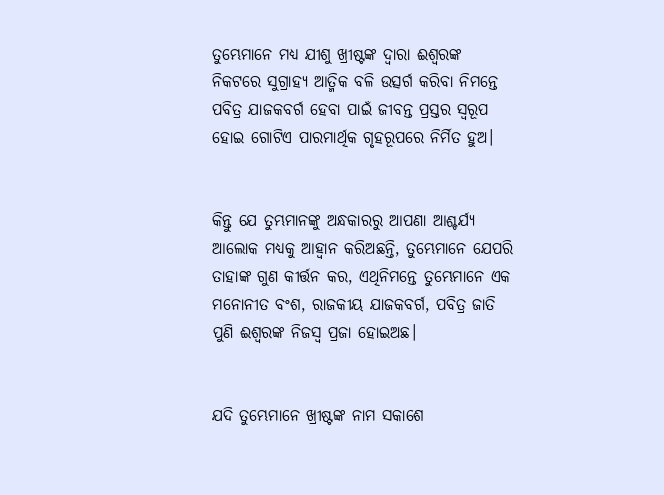ତୁମ୍ଭେମାନେ ମଧ୍ୟ ଯୀଶୁ ଖ୍ରୀଷ୍ଟଙ୍କ ଦ୍ଵାରା ଈଶ୍ଵରଙ୍କ ନିକଟରେ ସୁଗ୍ରାହ୍ୟ ଆତ୍ମିକ ବଳି ଉତ୍ସର୍ଗ କରିବା ନିମନ୍ତେ ପବିତ୍ର ଯାଜକବର୍ଗ ହେବା ପାଇଁ ଜୀବନ୍ତ ପ୍ରସ୍ତର ସ୍ଵରୂପ ହୋଇ ଗୋଟିଏ ପାରମାର୍ଥିକ ଗୃହରୂପରେ ନିର୍ମିତ ହୁଅ।


କିନ୍ତୁ ଯେ ତୁମ୍ଭମାନଙ୍କୁ ଅନ୍ଧକାରରୁ ଆପଣା ଆଶ୍ଚର୍ଯ୍ୟ ଆଲୋକ ମଧ୍ୟକୁ ଆହ୍ଵାନ କରିଅଛନ୍ତି, ତୁମ୍ଭେମାନେ ଯେପରି ତାହାଙ୍କ ଗୁଣ କୀର୍ତ୍ତନ କର, ଏଥିନିମନ୍ତେ ତୁମ୍ଭେମାନେ ଏକ ମନୋନୀତ ବଂଶ, ରାଜକୀୟ ଯାଜକବର୍ଗ, ପବିତ୍ର ଜାତି ପୁଣି ଈଶ୍ଵରଙ୍କ ନିଜସ୍ଵ ପ୍ରଜା ହୋଇଅଛ।


ଯଦି ତୁମ୍ଭେମାନେ ଖ୍ରୀଷ୍ଟଙ୍କ ନାମ ସକାଶେ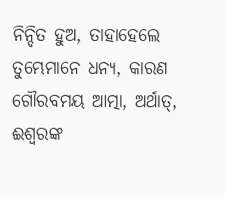ନିନ୍ଦିତ ହୁଅ, ତାହାହେଲେ ତୁମ୍ଭେମାନେ ଧନ୍ୟ, କାରଣ ଗୌରବମୟ ଆତ୍ମା, ଅର୍ଥାତ୍, ଈଶ୍ଵରଙ୍କ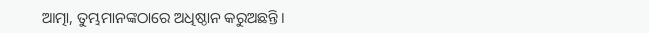ଆତ୍ମା, ତୁମ୍ଭମାନଙ୍କଠାରେ ଅଧିଷ୍ଠାନ କରୁଅଛନ୍ତି।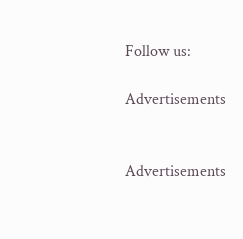Follow us:

Advertisements


Advertisements